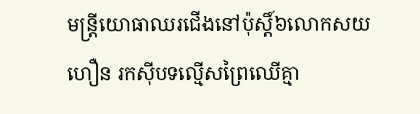មន្រ្តីយោធាឈរជើងនៅប៉ុស្តិ៍៦លោកសយ ហឿន រកសុីបទល្មើសព្រៃឈើគ្មា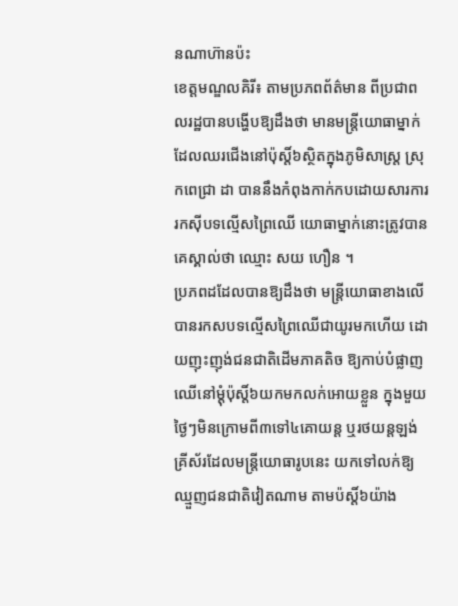នណាហ៊ានប៉ះ
ខេត្តមណ្ឌលគិរី៖ តាមប្រភពព័ត៌មាន ពីប្រជាពលរដ្ឋបានបង្ហើបឱ្យដឹងថា មានមន្រ្តីយោធាម្នាក់ដែលឈរជើងនៅប៉ុស្តិ៍៦ស្ថិតក្នុងភូមិសាស្រ្ត ស្រុកពេជ្រា ដា បាននឹងកំពុងកាក់កបដោយសារការរកសុីបទល្មើសព្រៃឈើ យោធាម្នាក់នោះត្រូវបានគេស្គាល់ថា ឈ្មោះ សយ ហឿន ។
ប្រភពដដែលបានឱ្យដឹងថា មន្រ្តីយោធាខាងលើ បានរកសបទល្មើសព្រៃឈើជាយូរមកហើយ ដោយញុះញុង់ជនជាតិដើមភាគតិច ឱ្យកាប់បំផ្លាញឈើនៅម្តុំប៉ុស្តិ៍៦យកមកលក់អោយខ្លួន ក្នុងមួយថ្ងៃៗមិនក្រោមពី៣ទៅ៤គោយន្ត ឬរថយន្តឡង់គ្រីស័រដែលមន្រ្តីយោធារូបនេះ យកទៅលក់ឱ្យឈ្មួញជនជាតិវៀតណាម តាមប៉ស្តិ៍៦យ៉ាង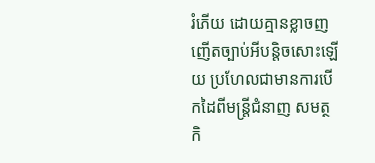រំភើយ ដោយគ្មានខ្លាចញញើតច្បាប់អីបន្តិចសោះឡើយ ប្រហែលជាមានការបើកដៃពីមន្រ្តីជំនាញ សមត្ថកិ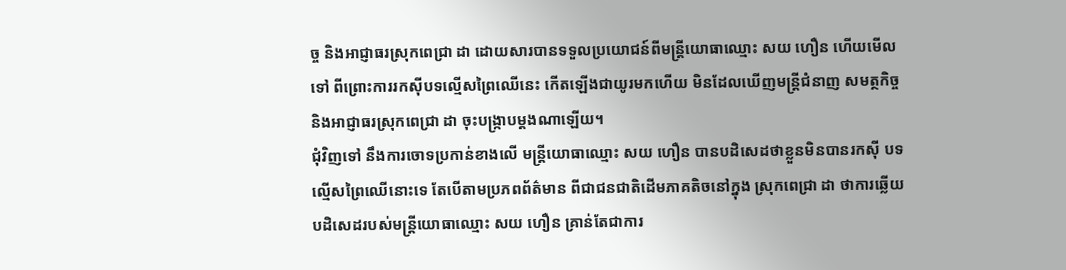ច្ច និងអាជ្ញាធរស្រុកពេជ្រា ដា ដោយសារបានទទួលប្រយោជន៍ពីមន្រ្តីយោធាឈ្មោះ សយ ហឿន ហើយមើលទៅ ពីព្រោះការរកសុីបទល្មើសព្រៃឈើនេះ កើតឡើងជាយូរមកហើយ មិនដែលឃើញមន្រ្តីជំនាញ សមត្ថកិច្ច និងអាជ្ញាធរស្រុកពេជ្រា ដា ចុះបង្ក្រាបម្តងណាឡើយ។
ជុំវិញទៅ នឹងការចោទប្រកាន់ខាងលើ មន្រ្តីយោធាឈ្មោះ សយ ហឿន បានបដិសេដថាខ្លួនមិនបានរកសុី បទល្មើសព្រៃឈើនោះទេ តែបើតាមប្រភពព័ត៌មាន ពីជាជនជាតិដើមភាគតិចនៅក្នុង ស្រុកពេជ្រា ដា ថាការឆ្លើយបដិសេដរបស់មន្រ្តីយោធាឈ្មោះ សយ ហឿន គ្រាន់តែជាការ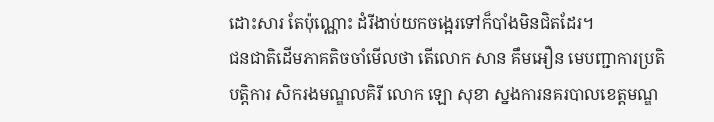ដោះសារ តែប៉ុណ្ណោះ ដំរីងាប់យកចង្អេរទៅក៏បាំងមិនជិតដែរ។
ជនជាតិដើមភាគតិចចាំមើលថា តើលោក សាន គឹមអឿន មេបញ្ជាការប្រតិបត្តិការ សិករងមណ្ឌលគិរី លោក ឡោ សុខា ស្នងការនគរបាលខេត្តមណ្ឌ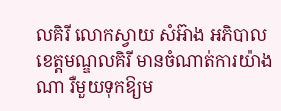លគិរី លោកស្វាយ សំអ៊ាង អភិបាលខេត្តមណ្ឌលគិរី មានចំណាត់ការយ៉ាងណា រឺមួយទុកឱ្យម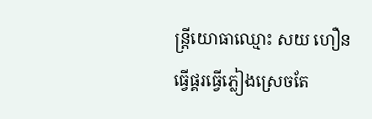ន្រ្តីយោធាឈ្មោះ សយ ហឿន ធ្វើផ្គរធ្វើភ្លៀងស្រេចតែ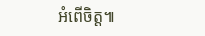អំពើចិត្ត៕